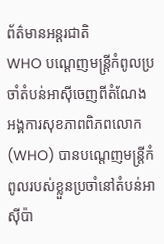ព័ត៌មានអន្ដរជាតិ
WHO បណ្តេញមន្ត្រីកំពូលប្រចាំតំបន់អាស៊ីចេញពីតំណែង
អង្គការសុខភាពពិភពលោក (WHO) បានបណ្តេញមន្ត្រីកំពូលរបស់ខ្លួនប្រចាំនៅតំបន់អាស៊ីប៉ា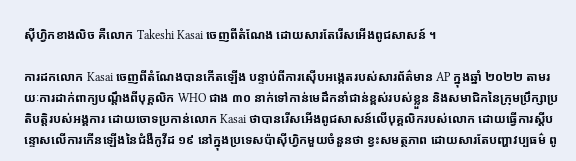ស៊ីហ្វិកខាងលិច គឺលោក Takeshi Kasai ចេញពីតំណែង ដោយសារតែរើសអើងពូជសាសន៍ ។

ការដកលោក Kasai ចេញពីតំណែងបានកើតឡើង បន្ទាប់ពីការស៊ើបអង្កេតរបស់សារព័ត៌មាន AP ក្នុងឆ្នាំ ២០២២ តាមរយៈការដាក់ពាក្យបណ្តឹងពីបុគ្គលិក WHO ជាង ៣០ នាក់ទៅកាន់មេដឹកនាំជាន់ខ្ពស់របស់ខ្លួន និងសមាជិកនៃក្រុមប្រឹក្សាប្រតិបត្តិរបស់អង្គការ ដោយចោទប្រកាន់លោក Kasai ថាបានរើសអើងពូជសាសន៍លើបុគ្គលិករបស់លោក ដោយធ្វើការស្តីបន្ទោសលើការកើនឡើងនៃជំងឺកូវីដ ១៩ នៅក្នុងប្រទេសប៉ាស៊ីហ្វិកមួយចំនួនថា ខ្វះសមត្ថភាព ដោយសារតែបញ្ហាវប្បធម៌ ពូ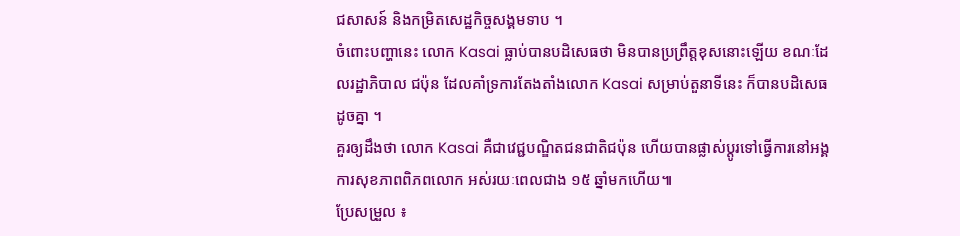ជសាសន៍ និងកម្រិតសេដ្ឋកិច្ចសង្គមទាប ។
ចំពោះបញ្ហានេះ លោក Kasai ធ្លាប់បានបដិសេធថា មិនបានប្រព្រឹត្តខុសនោះឡើយ ខណៈដែលរដ្ឋាភិបាល ជប៉ុន ដែលគាំទ្រការតែងតាំងលោក Kasai សម្រាប់តួនាទីនេះ ក៏បានបដិសេធដូចគ្នា ។
គួរឲ្យដឹងថា លោក Kasai គឺជាវេជ្ជបណ្ឌិតជនជាតិជប៉ុន ហើយបានផ្លាស់ប្ដូរទៅធ្វើការនៅអង្គការសុខភាពពិភពលោក អស់រយៈពេលជាង ១៥ ឆ្នាំមកហើយ៕
ប្រែសម្រួល ៖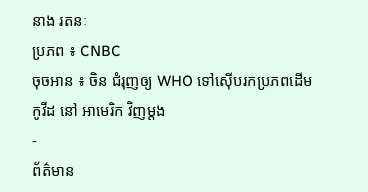នាង រតនៈ
ប្រភព ៖ CNBC
ចុចអាន ៖ ចិន ជំរុញឲ្យ WHO ទៅស៊ើបរកប្រភពដើម កូវីដ នៅ អាមេរិក វិញម្តង
-
ព័ត៌មាន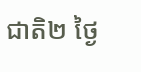ជាតិ២ ថ្ងៃ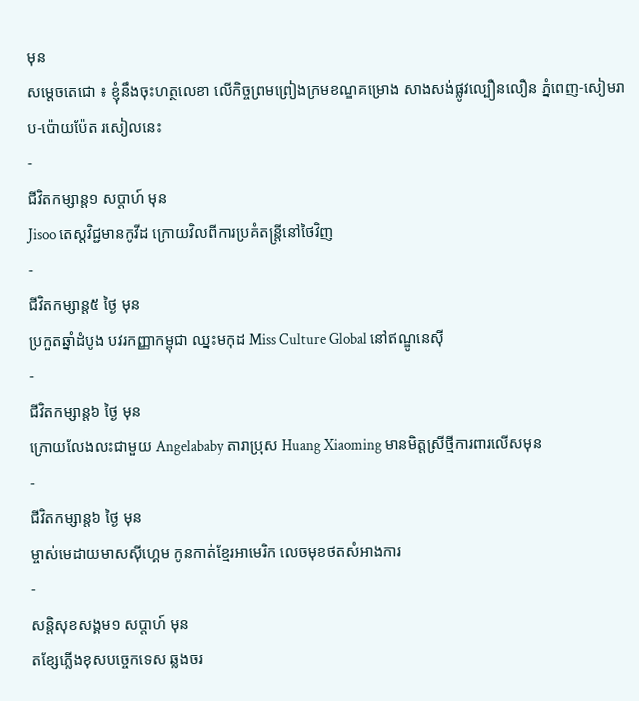មុន
សម្តេចតេជោ ៖ ខ្ញុំនឹងចុះហត្ថលេខា លើកិច្ចព្រមព្រៀងក្រមខណ្ឌគម្រោង សាងសង់ផ្លូវល្បឿនលឿន ភ្នំពេញ-សៀមរាប-ប៉ោយប៉ែត រសៀលនេះ
-
ជីវិតកម្សាន្ដ១ សប្តាហ៍ មុន
Jisoo តេស្តវិជ្ជមានកូវីដ ក្រោយវិលពីការប្រគំតន្ត្រីនៅថៃវិញ
-
ជីវិតកម្សាន្ដ៥ ថ្ងៃ មុន
ប្រកួតឆ្នាំដំបូង បវរកញ្ញាកម្ពុជា ឈ្នះមកុដ Miss Culture Global នៅឥណ្ឌូនេស៊ី
-
ជីវិតកម្សាន្ដ៦ ថ្ងៃ មុន
ក្រោយលែងលះជាមួយ Angelababy តារាប្រុស Huang Xiaoming មានមិត្តស្រីថ្មីការពារលើសមុន
-
ជីវិតកម្សាន្ដ៦ ថ្ងៃ មុន
ម្ចាស់មេដាយមាសស៊ីហ្គេម កូនកាត់ខ្មែរអាមេរិក លេចមុខថតសំអាងការ
-
សន្តិសុខសង្គម១ សប្តាហ៍ មុន
តខ្សែភ្លើងខុសបច្ចេកទេស ឆ្លងចរ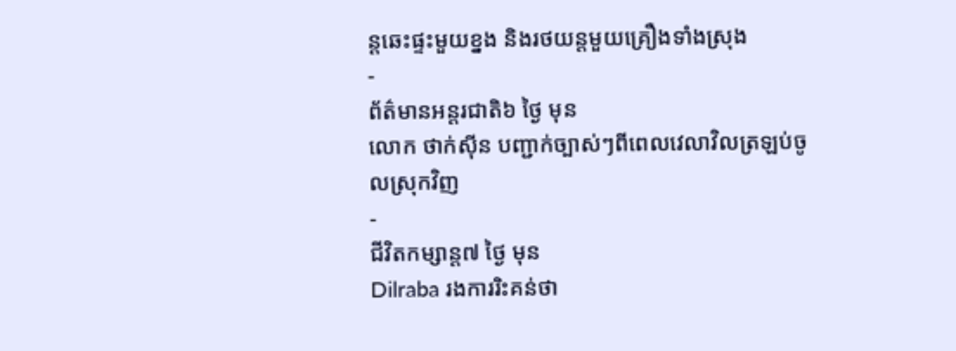ន្ដឆេះផ្ទះមួយខ្នង និងរថយន្ដមួយគ្រឿងទាំងស្រុង
-
ព័ត៌មានអន្ដរជាតិ៦ ថ្ងៃ មុន
លោក ថាក់ស៊ីន បញ្ជាក់ច្បាស់ៗពីពេលវេលាវិលត្រឡប់ចូលស្រុកវិញ
-
ជីវិតកម្សាន្ដ៧ ថ្ងៃ មុន
Dilraba រងការរិះគន់ថា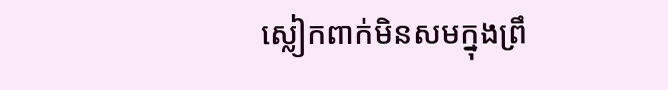ស្លៀកពាក់មិនសមក្នុងព្រឹ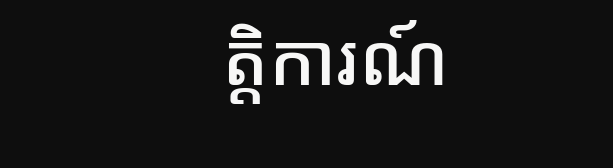ត្តិការណ៍